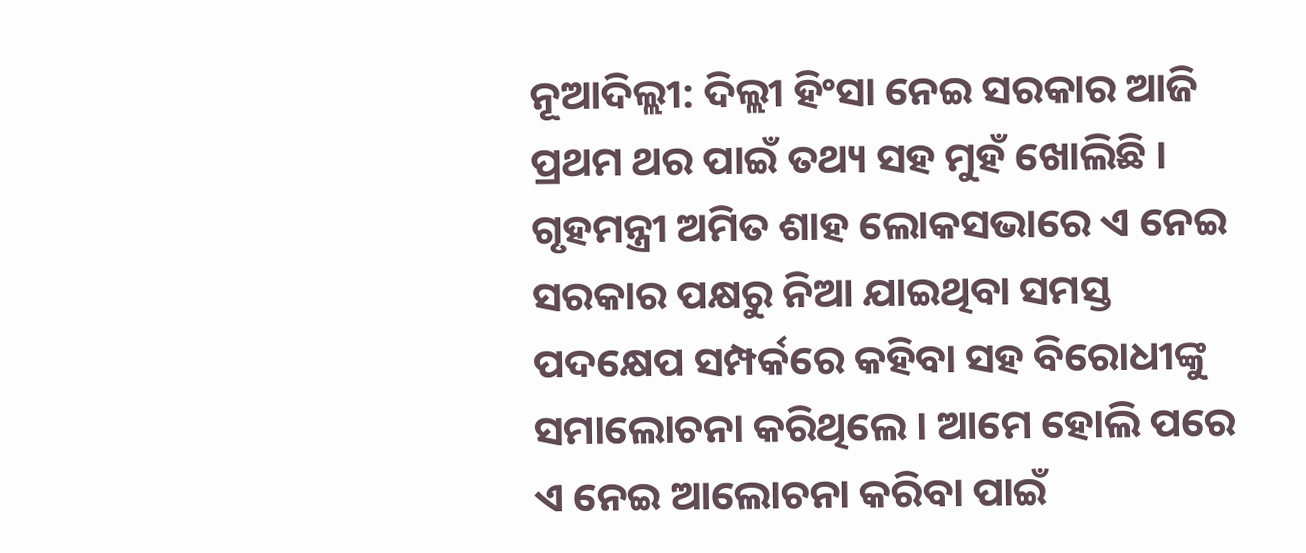ନୂଆଦିଲ୍ଲୀ: ଦିଲ୍ଲୀ ହିଂସା ନେଇ ସରକାର ଆଜି ପ୍ରଥମ ଥର ପାଇଁ ତଥ୍ୟ ସହ ମୁହଁ ଖୋଲିଛି । ଗୃହମନ୍ତ୍ରୀ ଅମିତ ଶାହ ଲୋକସଭାରେ ଏ ନେଇ ସରକାର ପକ୍ଷରୁ ନିଆ ଯାଇଥିବା ସମସ୍ତ ପଦକ୍ଷେପ ସମ୍ପର୍କରେ କହିବା ସହ ବିରୋଧୀଙ୍କୁ ସମାଲୋଚନା କରିଥିଲେ । ଆମେ ହୋଲି ପରେ ଏ ନେଇ ଆଲୋଚନା କରିବା ପାଇଁ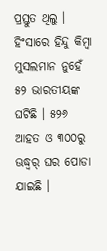ପ୍ରସ୍ତୁତ ଥିଲୁ । ହିଂସାରେ ହିନ୍ଦୁ କିମ୍ବା ମୁସଲମାନ ନୁହେଁ ୫୨ ଭାରତୀୟଙ୍କ ଘଟିଛି । ୫୨୬ ଆହତ ଓ ୩୦୦ରୁ ଊଦ୍ଧ୍ୱର୍ ଘର ପୋଡା ଯାଇଛି ।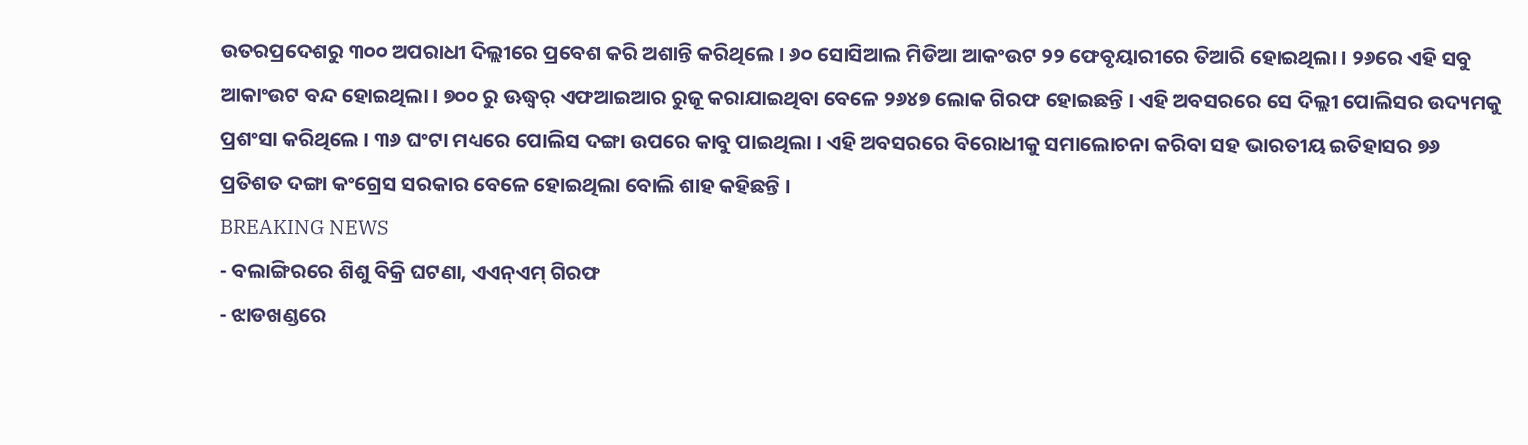ଉତରପ୍ରଦେଶରୁ ୩୦୦ ଅପରାଧୀ ଦିଲ୍ଲୀରେ ପ୍ରବେଶ କରି ଅଶାନ୍ତି କରିଥିଲେ । ୬୦ ସୋସିଆଲ ମିଡିଆ ଆକଂଉଟ ୨୨ ଫେବୃୟାରୀରେ ତିଆରି ହୋଇଥିଲା । ୨୬ରେ ଏହି ସବୁ ଆକାଂଉଟ ବନ୍ଦ ହୋଇଥିଲା । ୭୦୦ ରୁ ଊଦ୍ଧ୍ୱର୍ ଏଫଆଇଆର ରୁଜୂ କରାଯାଇଥିବା ବେଳେ ୨୬୪୭ ଲୋକ ଗିରଫ ହୋଇଛନ୍ତି । ଏହି ଅବସରରେ ସେ ଦିଲ୍ଲୀ ପୋଲିସର ଉଦ୍ୟମକୁ ପ୍ରଶଂସା କରିଥିଲେ । ୩୬ ଘଂଟା ମଧ୍ୟରେ ପୋଲିସ ଦଙ୍ଗା ଉପରେ କାବୁ ପାଇଥିଲା । ଏହି ଅବସରରେ ବିରୋଧୀକୁ ସମାଲୋଚନା କରିବା ସହ ଭାରତୀୟ ଇତିହାସର ୭୬ ପ୍ରତିଶତ ଦଙ୍ଗା କଂଗ୍ରେସ ସରକାର ବେଳେ ହୋଇଥିଲା ବୋଲି ଶାହ କହିଛନ୍ତି ।
BREAKING NEWS
- ବଲାଙ୍ଗିରରେ ଶିଶୁ ବିକ୍ରି ଘଟଣା, ଏଏନ୍ଏମ୍ ଗିରଫ
- ଝାଡଖଣ୍ଡରେ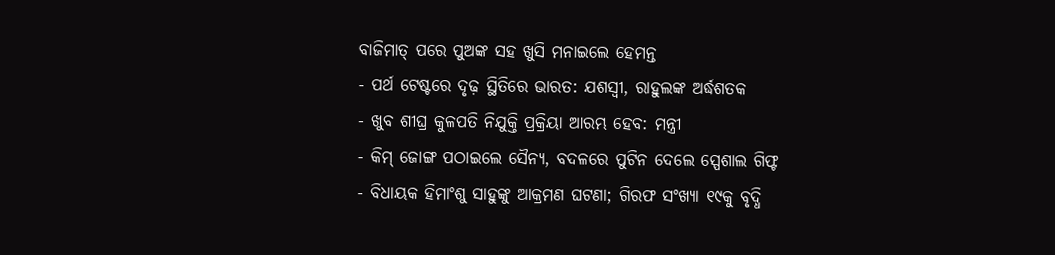ବାଜିମାତ୍ ପରେ ପୁଅଙ୍କ ସହ ଖୁସି ମନାଇଲେ ହେମନ୍ତ
- ପର୍ଥ ଟେଷ୍ଟରେ ଦୃଢ଼ ସ୍ଥିତିରେ ଭାରତ: ଯଶସ୍ୱୀ, ରାହୁଲଙ୍କ ଅର୍ଦ୍ଧଶତକ
- ଖୁବ ଶୀଘ୍ର କୁଳପତି ନିଯୁକ୍ତି ପ୍ରକ୍ରିୟା ଆରମ୍ଭ ହେବ: ମନ୍ତ୍ରୀ
- କିମ୍ ଜୋଙ୍ଗ ପଠାଇଲେ ସୈନ୍ଯ, ବଦଳରେ ପୁଟିନ ଦେଲେ ସ୍ପେଶାଲ ଗିଫ୍ଟ
- ବିଧାୟକ ହିମାଂଶୁ ସାହୁଙ୍କୁ ଆକ୍ରମଣ ଘଟଣା; ଗିରଫ ସଂଖ୍ୟା ୧୯କୁ ବୃଦ୍ଧି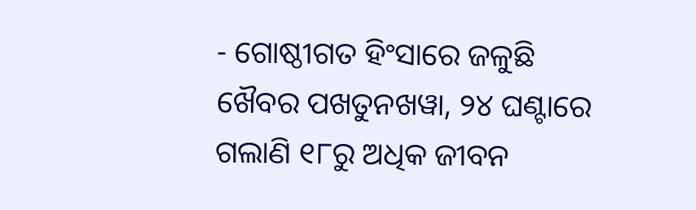- ଗୋଷ୍ଠୀଗତ ହିଂସାରେ ଜଳୁଛି ଖୈବର ପଖତୁନଖୱା, ୨୪ ଘଣ୍ଟାରେ ଗଲାଣି ୧୮ରୁ ଅଧିକ ଜୀବନ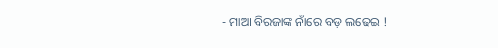- ମାଆ ବିରଜାଙ୍କ ନାଁରେ ବଡ଼ ଲଢେଇ !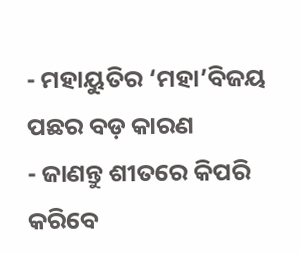- ମହାୟୁତିର ‘ମହା’ବିଜୟ ପଛର ବଡ଼ କାରଣ
- ଜାଣନ୍ତୁ ଶୀତରେ କିପରି କରିବେ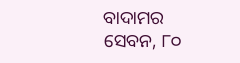ବାଦାମର ସେବନ, ୮୦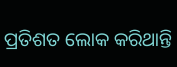ପ୍ରତିଶତ ଲୋକ କରିଥାନ୍ତି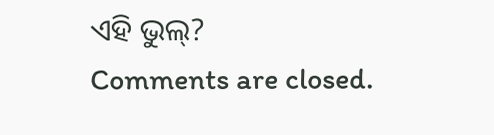ଏହି ଭୁଲ୍?
Comments are closed.